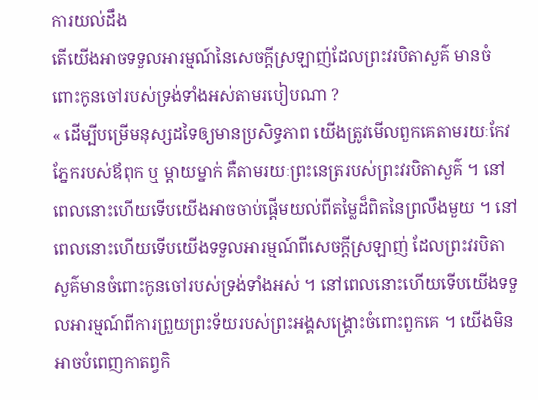ការយល់ដឹង
តើយើងអាចទទួលអារម្មណ៍នៃសេចក្ដីស្រឡាញ់ដែលព្រះវរបិតាសួគ៌ មានចំពោះកូនចៅរបស់ទ្រង់ទាំងអស់តាមរបៀបណា ?
« ដើម្បីបម្រើមនុស្សដទៃឲ្យមានប្រសិទ្ធភាព យើងត្រូវមើលពួកគេតាមរយៈកែវភ្នែករបស់ឪពុក ឬ ម្ដាយម្នាក់ គឺតាមរយៈព្រះនេត្ររបស់ព្រះវរបិតាសួគ៌ ។ នៅពេលនោះហើយទើបយើងអាចចាប់ផ្ដើមយល់ពីតម្លៃដ៏ពិតនៃព្រលឹងមួយ ។ នៅពេលនោះហើយទើបយើងទទួលអារម្មណ៍ពីសេចក្ដីស្រឡាញ់ ដែលព្រះវរបិតាសួគ៌មានចំពោះកូនចៅរបស់ទ្រង់ទាំងអស់ ។ នៅពេលនោះហើយទើបយើងទទួលអារម្មណ៍ពីការព្រួយព្រះទ័យរបស់ព្រះអង្គសង្គ្រោះចំពោះពួកគេ ។ យើងមិនអាចបំពេញកាតព្វកិ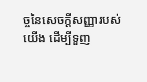ច្ចនៃសេចក្ដីសញ្ញារបស់យើង ដើម្បីទួញ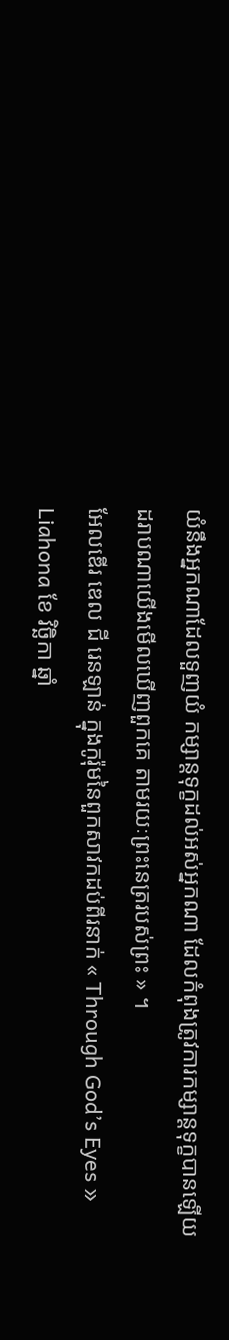យំនឹងអ្នកណាដែលទួញយំ កម្សាន្តទុក្ខដល់អស់អ្នកណា ដែលកំពុងត្រូវការកម្សាន្តទុក្ខបានឡើយ ដរាបណាយើងមើលឃើញពួកគេ តាមរយៈព្រះនេត្ររបស់ព្រះ » ។
អែលឌើរ ឌេល ជី រេនឡាន់ ក្នុងកូរ៉ុមនៃពួកសាវកដប់ពីរនាក់ « Through God’s Eyes » Liahona ខែ វិច្ឆិកា ឆ្នាំ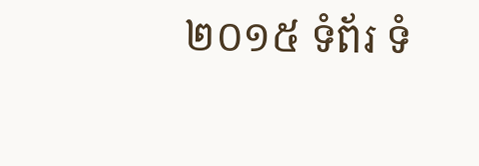២០១៥ ទំព័រ ទំ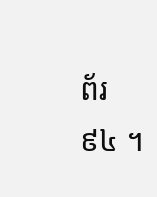ព័រ ៩៤ ។